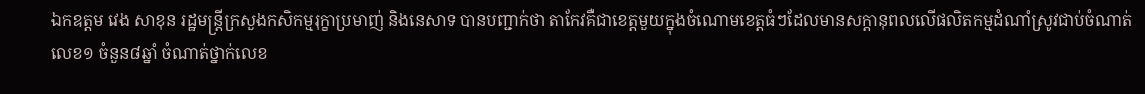ឯកឧត្តម វេង សាខុន រដ្ឋមន្ត្រីក្រសួងកសិកម្មរុក្ខាប្រមាញ់ និងនេសាទ បានបញ្ជាក់ថា តាកែវគឺជាខេត្តមួយក្នុងចំណោមខេត្តធំៗដែលមានសក្តានុពលលើផលិតកម្មដំណាំស្រូវជាប់ចំណាត់លេខ១ ចំនួន៨ឆ្នាំ ចំណាត់ថ្នាក់លេខ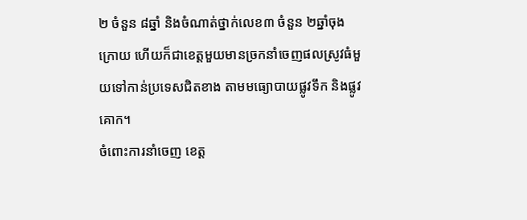២ ចំនួន ៨ឆ្នាំ និងចំណាត់ថ្នាក់លេខ៣ ចំនួន ២ឆ្នាំចុងក្រោយ ហើយក៏ជាខេត្តមួយមានច្រកនាំចេញផលស្រូវធំមួយទៅកាន់ប្រទេសជិតខាង តាមមធ្យោបាយផ្លូវទឹក និងផ្លូវគោក។
ចំពោះការនាំចេញ ខេត្ត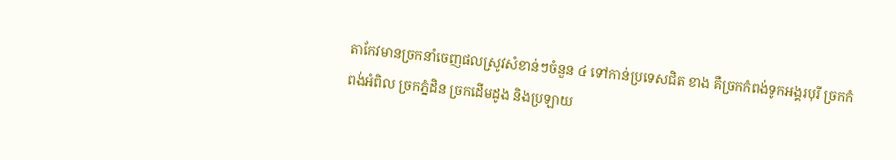តាកែវមានច្រកនាំចេញផលស្រូវសំខាន់ៗចំនួន ៤ ទៅកាន់ប្រទេសជិត ខាង គឺច្រកកំពង់ទូកអង្គរបុរី ច្រកកំពង់អំពិល ច្រកភ្នំដិន ច្រកដើមដូង និងប្រឡាយ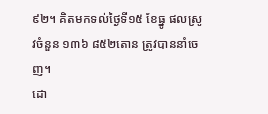៩២។ គិតមកទល់ថ្ងៃទី១៥ ខែធ្នូ ផលស្រូវចំនួន ១៣៦ ៨៥២តោន ត្រូវបាននាំចេញ។
ដោ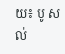យ៖ បូ សល់